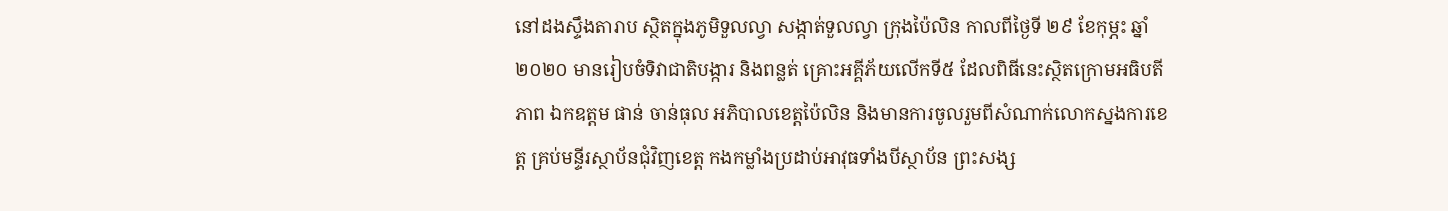នៅដងស្ទឹងតារាប ស្ថិតក្នុងភូមិទួលល្វា សង្កាត់ទួលល្វា ក្រុងប៉ៃលិន កាលពីថ្ងៃទី ២៩ ខែកុម្ភះ ឆ្នាំ ២០២០ មានរៀបចំទិវាជាតិបង្ការ និងពន្លត់ គ្រោះអគ្គីភ័យលើកទី៥ ដែលពិធីនេះស្ថិតក្រោមអធិបតីភាព ឯកឧត្តម ផាន់ ចាន់ធុល អភិបាលខេត្តប៉ៃលិន និងមានការចូលរួមពីសំណាក់លោកស្នងការខេត្ត គ្រប់មន្ទីរស្ថាប័នជុំវិញខេត្ត កងកម្លាំងប្រដាប់អាវុធទាំងបីស្ថាប័ន ព្រះសង្ស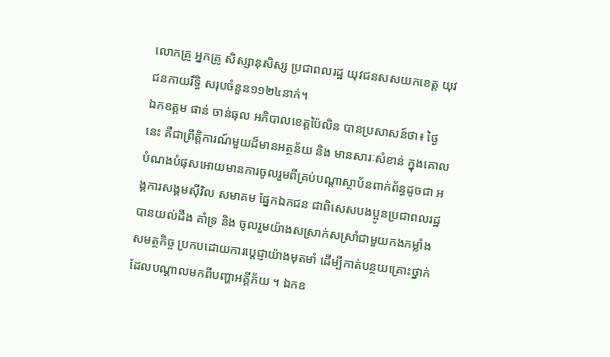លោកគ្រូ អ្នកគ្រូ សិស្សានុសិស្ស ប្រជាពលរដ្ឋ យុវជនសសយកខេត្ត យុវជនកាយរឹទ្ធិ សរុបចំនួន១១២៤នាក់។
ឯកឧត្តម ផាន់ ចាន់ធុល អភិបាលខេត្តប៉ៃលិន បានប្រសាសន៍ថា៖ ថ្ងៃនេះ គឺជាព្រឹត្តិការណ៍មួយដ៏មានអត្ថន័យ និង មានសារៈសំខាន់ ក្នុងគោលបំណងបំផុសអោយមានការចូលរួមពីគ្រប់បណ្តាស្ថាប័នពាក់ព័ន្ធដូចជា អង្គការសង្គមស៊ីវិល សមាគម ផ្នែកឯកជន ជាពិសេសបងប្អូនប្រជាពលរដ្ឋ បានយល់ដឹង គាំទ្រ និង ចូលរួមយ៉ាងសស្រាក់សស្រាំជាមួយកងកម្លាំងសមត្ថកិច្ច ប្រកបដោយការបេ្តជ្ញាយ៉ាងមុតមាំ ដើម្បីកាត់បន្ថយគ្រោះថ្នាក់ ដែលបណ្តាលមកពីបញ្ហាអគ្គីភ័យ ។ ឯកឧ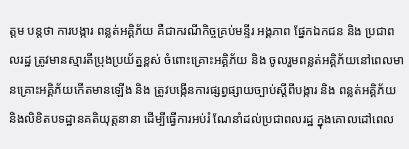ត្តម បន្តថា ការបង្ការ ពន្លត់អគ្គិភ័យ គឺជាករណីកិច្ចគ្រប់មន្ទីរ អង្គភាព ផ្នែកឯកជន និង ប្រជាពលរដ្ឋ ត្រូវមានស្មារតីប្រុងប្រយ័ត្នខ្ពស់ ចំពោះគ្រោះអគ្គិភ័យ និង ចូលរួមពន្លត់អគ្គិភ័យនៅពេលមានគ្រោះអគ្គិភ័យកើតមានឡើង និង ត្រូវបង្កើនការផ្សព្វផ្សាយច្បាប់ស្តីពីបង្ការ និង ពន្លត់អគ្គិភ័យ និងលិខិតបទដ្ឋានគតិយុត្តនានា ដើម្បីធ្វើការអប់រំ ណែនាំដល់ប្រជាពលរដ្ឋ ក្នុងគោលដៅពេល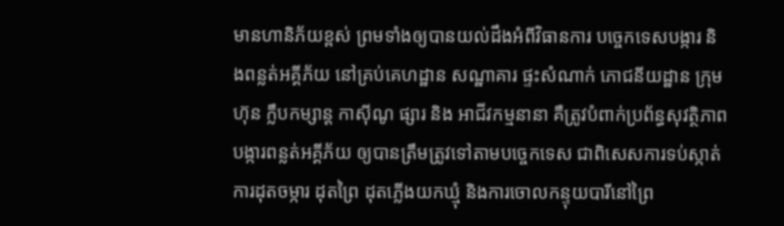មានហានិភ័យខ្ពស់ ព្រមទាំងឲ្យបានយល់ដឹងអំពីវិធានការ បច្ចេកទេសបង្ការ និងពន្លត់អគ្គីភ័យ នៅគ្រប់គេហដ្ឋាន សណ្ឋាគារ ផ្ទះសំណាក់ ភោជនីយដ្ឋាន ក្រុមហ៊ុន ក្លឹបកម្សាន្ត កាស៊ីណូ ផ្សារ និង អាជីវកម្មនានា គឺត្រូវបំពាក់ប្រព័ន្ធសុវត្ថិភាព បង្ការពន្លត់អគ្គីភ័យ ឲ្យបានត្រឹមត្រូវទៅតាមបច្ចេកទេស ជាពិសេសការទប់ស្កាត់ការដុតចម្ការ ដុតព្រៃ ដុតភ្លើងយកឃ្មុំ និងការចោលកន្ទុយបារីនៅព្រៃ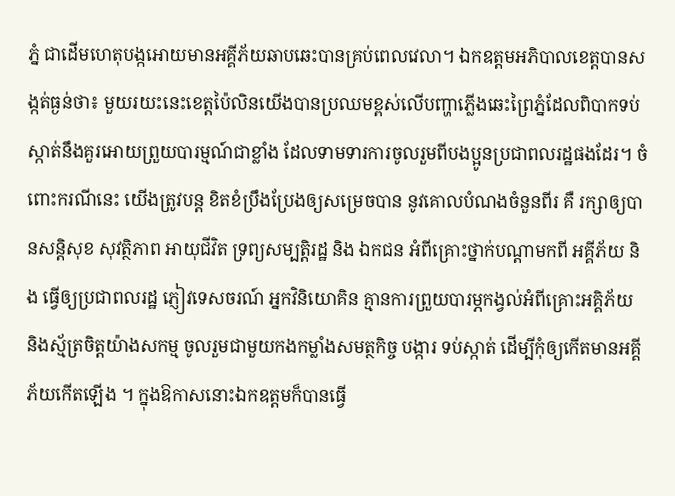ភ្នំ ជាដើមហេតុបង្កអោយមានអគ្គីភ័យឆាបឆេះបានគ្រប់ពេលវេលា។ ឯកឧត្តមអភិបាលខេត្តបានសង្កត់ធ្ងន់ថា៖ មួយរយះនេះខេត្តប៉ៃលិនយើងបានប្រឈមខ្ពស់លើបញ្ហាភ្លើងឆេះព្រៃភ្នំដែលពិបាកទប់ស្កាត់នឹងគួរអោយព្រួយបារម្មណ៍ជាខ្លាំង ដែលទាមទារការចូលរួមពីបងប្អូនប្រជាពលរដ្ឋផងដែរ។ ចំពោះករណីនេះ យើងត្រូវបន្ត ខិតខំប្រឹងប្រែងឲ្យសម្រេចបាន នូវគោលបំណងចំនួនពីរ គឺ រក្សាឲ្យបានសន្តិសុខ សុវត្ថិភាព អាយុជីវិត ទ្រព្យសម្បត្តិរដ្ឋ និង ឯកជន អំពីគ្រោះថ្នាក់បណ្តាមកពី អគ្គីភ័យ និង ធ្វើឲ្យប្រជាពលរដ្ឋ ភ្ញៀវទេសចរណ៍ អ្នកវិនិយោគិន គ្មានការព្រួយបារម្ភកង្វល់អំពីគ្រោះអគ្គិភ័យ និងស្ម័ត្រចិត្តយ៉ាងសកម្ម ចូលរួមជាមួយកងកម្លាំងសមត្ថកិច្ច បង្ការ ទប់ស្កាត់ ដើម្បីកុំឲ្យកើតមានអគ្គីភ័យកើតឡើង ។ ក្នុងឱកាសនោះឯកឧត្តមក៏បានធ្វើ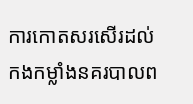ការកោតសរសើរដល់កងកម្លាំងនគរបាលព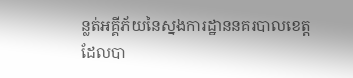ន្លត់អគ្គីភ័យនៃស្នងការដ្ឋាននគរបាលខេត្ត ដែលបា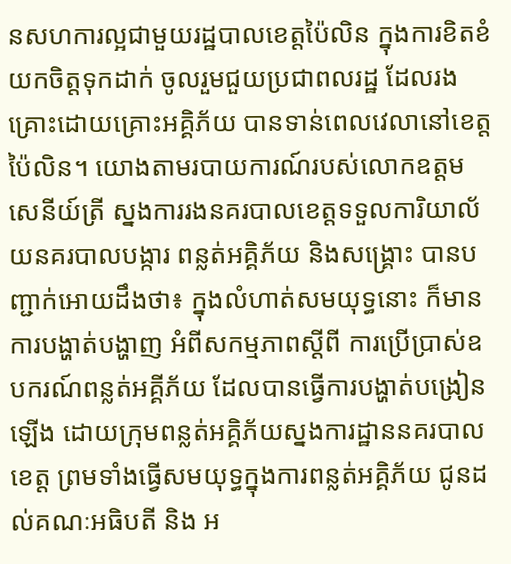នសហការល្អជាមួយរដ្ឋបាលខេត្តប៉ៃលិន ក្នុងការខិតខំយកចិត្តទុកដាក់ ចូលរួមជួយប្រជាពលរដ្ឋ ដែលរងគ្រោះដោយគ្រោះអគ្គិភ័យ បានទាន់ពេលវេលានៅខេត្តប៉ៃលិន។ យោងតាមរបាយការណ៍របស់លោកឧត្តមសេនីយ៍ត្រី ស្នងការរងនគរបាលខេត្តទទួលការិយាល័យនគរបាលបង្ការ ពន្លត់អគ្គិភ័យ និងសង្គ្រោះ បានបញ្ជាក់អោយដឹងថា៖ ក្នុងលំហាត់សមយុទ្ធនោះ ក៏មានការបង្ហាត់បង្ហាញ អំពីសកម្មភាពស្តីពី ការប្រើប្រាស់ឧបករណ៍ពន្លត់អគ្គីភ័យ ដែលបានធ្វើការបង្ហាត់បង្រៀនឡើង ដោយក្រុមពន្លត់អគ្គិភ័យស្នងការដ្ឋាននគរបាលខេត្ត ព្រមទាំងធ្វើសមយុទ្ធក្នុងការពន្លត់អគ្គិភ័យ ជូនដល់គណៈអធិបតី និង អ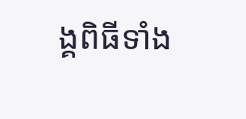ង្គពិធីទាំង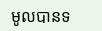មូលបានទ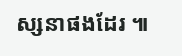ស្សនាផងដែរ ៕